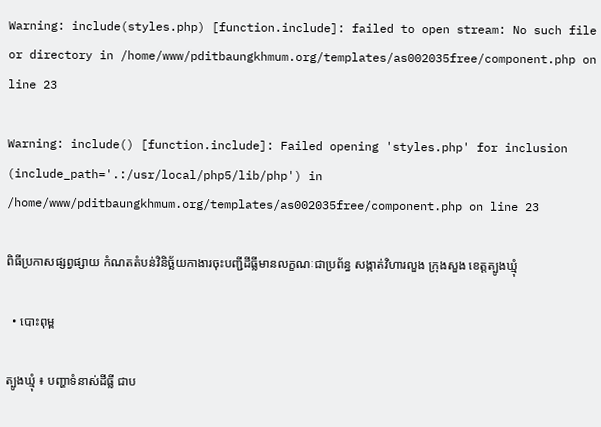Warning: include(styles.php) [function.include]: failed to open stream: No such file or directory in /home/www/pditbaungkhmum.org/templates/as002035free/component.php on line 23

Warning: include() [function.include]: Failed opening 'styles.php' for inclusion (include_path='.:/usr/local/php5/lib/php') in /home/www/pditbaungkhmum.org/templates/as002035free/component.php on line 23

ពិធីប្រកាសផ្សព្វផ្សាយ កំណតតំបន់វិនិច្ឆ័យកាងារចុះបញ្ជីដីធ្លីមានលក្ខណៈជាប្រព័ន្ធ សង្កាត់វិហារលួង ក្រុងសួង ខេត្តត្បូងឃ្មុំ

  • បោះពុម្ព

ត្បូងឃ្មុំ ៖ បញ្ហាទំនាស់ដីធ្លី ជាប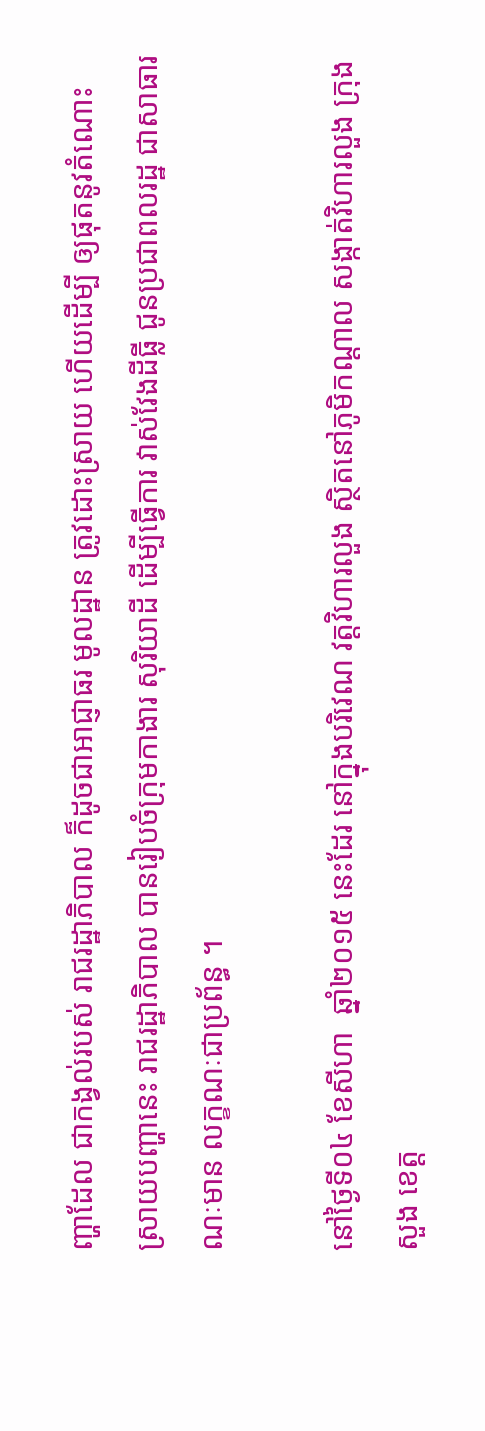ញ្ហាដែល ជាកង្វល់របស់ រាជរដ្ឋាភិបាល ក៏ដូចជាអាជ្ញាធរ មូលដ្ឋាន ត្រូវដោះស្រាយ ហើយដើម្បី ឲ្យផុតនូវតំណោះ ស្រាយបញ្ហានេះ រាជរដ្ឋាភិបាល បានរៀបចំក្រុមកាងារ សុរិយាដី ដើម្បីធ្វើការ វាស់វែងដីធ្លី ជូនប្រជាពលរដ្ឋ ជាសាធារណៈមាន លក្ខណៈជាប្រព័ន្ធ ។

នៅថ្ងៃទី០៤ ខែសីហា  ឆ្នាំ២០១៥ នេះដែរ នៅក្នុងបរិវេណ វត្តវិហារលួង ស្ថិតនៅភូមិកណ្ដាល សង្កាត់វិហារលួង ក្រុងសួង ខេត្ត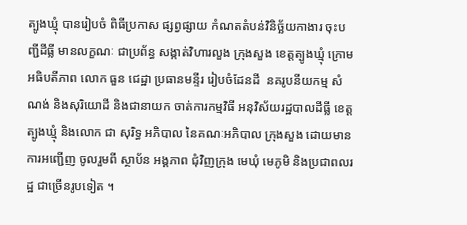ត្បូងឃ្មុំ បានរៀបចំ ពិធីប្រកាស ផ្សព្វផ្សាយ កំណតតំបន់វិនិច្ឆ័យកាងារ ចុះបញ្ជីដីធ្លី មានលក្ខណៈ ជាប្រព័ន្ធ សង្កាត់វិហារលួង ក្រុងសួង ខេត្តត្បូងឃ្មុំ ក្រោមអធិបតីភាព លោក ធួន ជេដ្ឋា ប្រធានមន្ទីរ រៀបចំដែនដី  នគរូបនីយកម្ម សំណង់ និងសុរិយោដី និងជានាយក ចាត់ការកម្មវិធី អនុវិស័យរដ្ឋបាលដីធ្លី ខេត្តត្បូងឃ្មុំ និងលោក ជា សុរិទ្ធ អភិបាល នៃគណៈអភិបាល ក្រុងសួង ដោយមានការអញ្ជើញ ចូលរួមពី ស្ថាប័ន អង្គភាព ជុំវិញក្រុង មេឃុំ មេភូមិ និងប្រជាពលរដ្ឋ ជាច្រើនរូបទៀត ។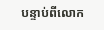បន្ទាប់ពីលោក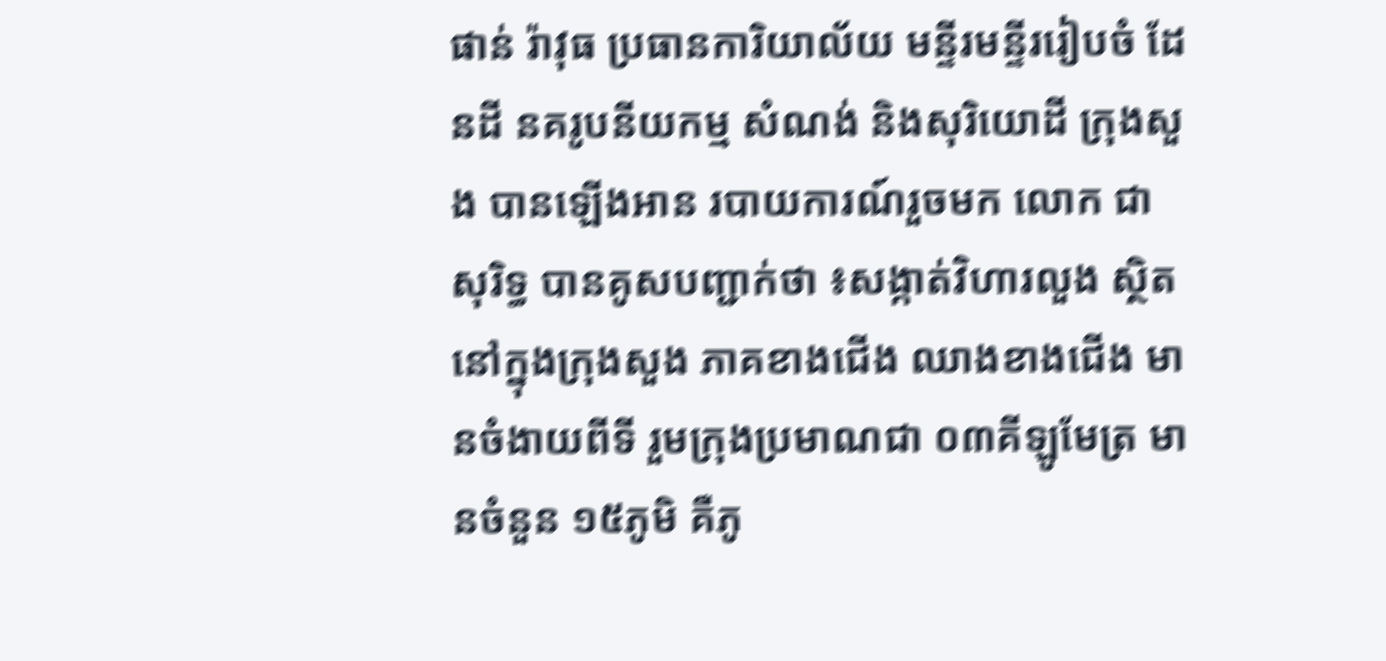ផាន់ រ៉ាវុធ ប្រធានការិយាល័យ មន្ទីរមន្ទីររៀបចំ ដែនដី នគរូបនីយកម្ម សំណង់ និងសុរិយោដី ក្រុងសួង បានឡើងអាន របាយការណ៍រួចមក លោក ជា សុរិទ្ធ បានគូសបញ្ជាក់ថា ៖សង្កាត់វិហារលួង ស្ថិតនៅក្នុងក្រុងសួង ភាគខាងជើង ឈាងខាងជើង មានចំងាយពីទី រួមក្រុងប្រមាណជា ០៣គីឡូមែត្រ មានចំនួន ១៥ភូមិ គឺភូ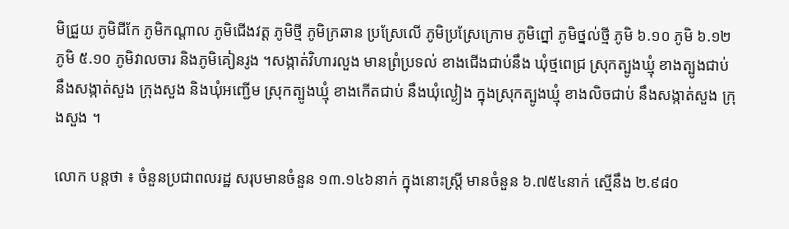មិជ្រួយ ភូមិជីកែ ភូមិកណ្ដាល ភូមិជើងវត្ត ភូមិថ្មី ភូមិក្រឆាន ប្រស្រែលើ ភូមិប្រស្រែក្រោម ភូមិព្នៅ ភូមិថ្នល់ថ្មី ភូមិ ៦.១០ ភូមិ ៦.១២ ភូមិ ៥.១០ ភូមិវាលចារ និងភូមិគៀនរូង ។សង្កាត់វិហារលួង មានព្រំប្រទល់ ខាងជើងជាប់នឹង ឃុំថ្មពេជ្រ ស្រុកត្បូងឃ្មុំ ខាងត្បូងជាប់ នឹងសង្កាត់សួង ក្រុងសួង និងឃុំអញ្ជើម ស្រុកត្បូងឃ្មុំ ខាងកើតជាប់ នឹងឃុំល្ងៀង ក្នុងស្រុកត្បូងឃ្មុំ ខាងលិចជាប់ នឹងសង្កាត់សួង ក្រុងសួង ។

លោក បន្តថា ៖ ចំនួនប្រជាពលរដ្ឋ សរុបមានចំនួន ១៣.១៤៦នាក់ ក្នុងនោះស្រ្តី មានចំនួន ៦.៧៥៤នាក់ ស្មើនឹង ២.៩៨០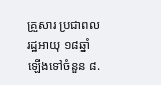គ្រួសារ ប្រជាពលរដ្ឋអាយុ ១៨ឆ្នាំ ឡើងទៅចំនួន ៨.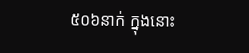៥០៦នាក់ ក្នុងនោះ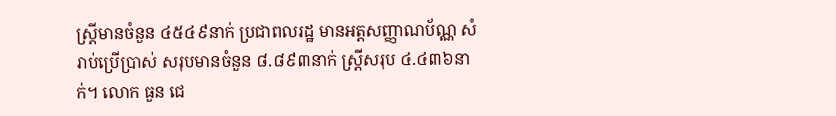ស្រ្តីមានចំនួន ៤៥៤៩នាក់ ប្រជាពលរដ្ឋ មានអត្តសញ្ញាណប័ណ្ណ សំរាប់ប្រើប្រាស់ សរុបមានចំនួន ៨.៨៩៣នាក់ ស្រ្តីសរុប ៤.៤៣៦នាក់។ លោក ធួន ជេ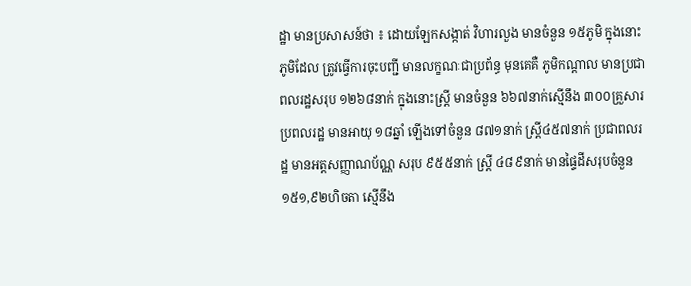ដ្ឋា មានប្រសាសន៍ថា ៖ ដោយឡែកសង្កាត់ វិហារលួង មានចំនួន ១៥ភូមិ ក្នុងនោះភូមិដែល ត្រូវធ្វើការចុះបញ្ជី មានលក្ខណៈជាប្រព័ន្ធ មុនគេគឺ ភូមិកណ្ដាល មានប្រជាពលរដ្ឋសរុប ១២៦៨នាក់ ក្នុងនោះស្រ្តី មានចំនួន ៦៦៧នាក់ស្មើនឹង ៣០០គ្រួសារ ប្រពលរដ្ឋ មានអាយុ ១៨ឆ្នាំ ឡើងទៅចំនួន ៨៧១នាក់ ស្រ្តី៤៥៧នាក់ ប្រជាពលរដ្ឋ មានអត្តសញ្ញាណប័ណ្ណ សរុប ៩៥៥នាក់ ស្រ្តី ៤៨៩នាក់ មានផ្ទៃដីសរុបចំនួន ១៥១,៩២ហិចតា ស្មើនឹង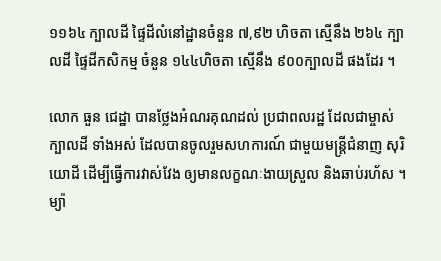១១៦៤ ក្បាលដី ផ្ទៃដីលំនៅដ្ឋានចំនួន ៧,៩២ ហិចតា ស្មើនឹង ២៦៤ ក្បាលដី ផ្ទៃដីកសិកម្ម ចំនួន ១៤៤ហិចតា ស្មើនឹង ៩០០ក្បាលដី ផងដែរ ។

លោក ធួន ជេដ្ឋា បានថ្លែងអំណរគុណដល់ ប្រជាពលរដ្ឋ ដែលជាម្ចាស់ក្បាលដី ទាំងអស់ ដែលបានចូលរួមសហការណ៍ ជាមួយមន្ត្រីជំនាញ សុរិយោដី ដើម្បីធ្វើការវាស់វែង ឲ្យមានលក្ខណៈងាយស្រួល និងឆាប់រហ័ស ។ ម្យ៉ា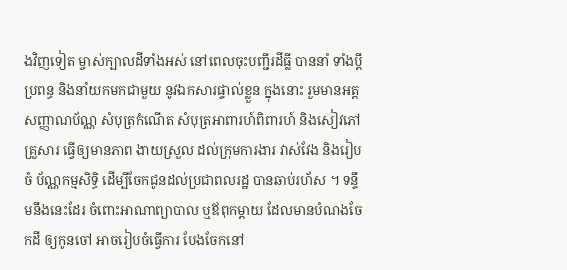ងវិញទៀត ម្ចាស់ក្បាលដីទាំងអស់ នៅពេលចុះបញ្ជីរដីធ្លី បាននាំ ទាំងប្ដីប្រពន្ធ និងនាំយកមកជាមួយ នូវឯកសារផ្ទាល់ខ្លួន ក្នុងនោះ រួមមានអត្ត សញ្ញាណប័ណ្ណ សំបុត្រកំណើត សំបុត្រអាពារហ៍ពិពារហ៍ និងសៀវភៅគ្រួសារ ធ្វើឲ្យមានភាព ងាយស្រួល ដល់ក្រុមការងារ វាស់វែង និងរៀបចំ ប័ណ្ណកម្មសិទ្ធិ ដើម្បីចែកជូនដល់ប្រជាពលរដ្ឋ បានឆាប់រហ័ស ។ ទន្ទឹមនឹងនេះដែរ ចំពោះអាណាព្យាបាល ឬឪពុកម្ដាយ ដែលមានបំណងចែកដី ឲ្យកូនចៅ អាចរៀបចំធ្វើការ បែងចែកនៅ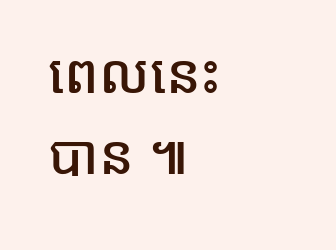ពេលនេះបាន ៕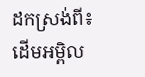ដកស្រង់ពី៖ដើមអម្ពិល